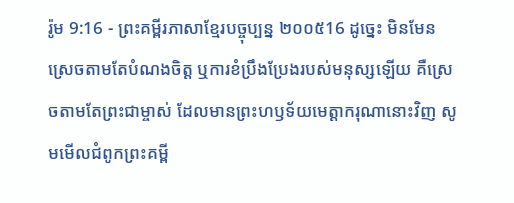រ៉ូម 9:16 - ព្រះគម្ពីរភាសាខ្មែរបច្ចុប្បន្ន ២០០៥16 ដូច្នេះ មិនមែនស្រេចតាមតែបំណងចិត្ត ឬការខំប្រឹងប្រែងរបស់មនុស្សឡើយ គឺស្រេចតាមតែព្រះជាម្ចាស់ ដែលមានព្រះហឫទ័យមេត្តាករុណានោះវិញ សូមមើលជំពូកព្រះគម្ពី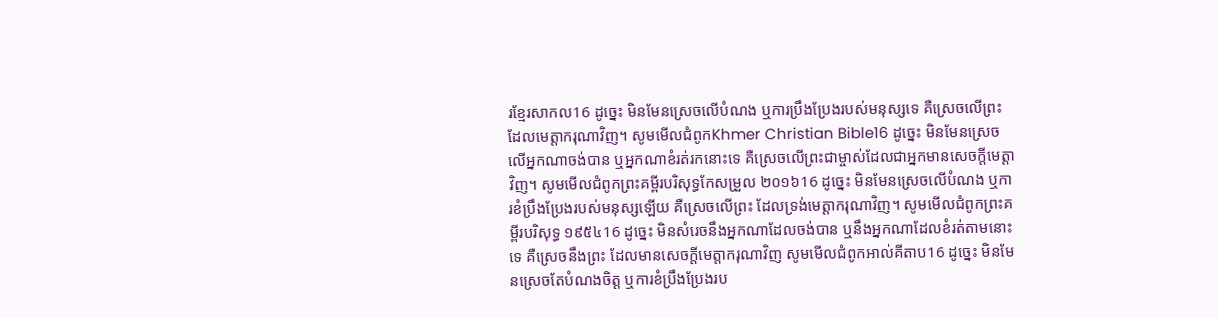រខ្មែរសាកល16 ដូច្នេះ មិនមែនស្រេចលើបំណង ឬការប្រឹងប្រែងរបស់មនុស្សទេ គឺស្រេចលើព្រះដែលមេត្តាករុណាវិញ។ សូមមើលជំពូកKhmer Christian Bible16 ដូច្នេះ មិនមែនស្រេចលើអ្នកណាចង់បាន ឬអ្នកណាខំរត់រកនោះទេ គឺស្រេចលើព្រះជាម្ចាស់ដែលជាអ្នកមានសេចក្ដីមេត្ដាវិញ។ សូមមើលជំពូកព្រះគម្ពីរបរិសុទ្ធកែសម្រួល ២០១៦16 ដូច្នេះ មិនមែនស្រេចលើបំណង ឬការខំប្រឹងប្រែងរបស់មនុស្សឡើយ គឺស្រេចលើព្រះ ដែលទ្រង់មេត្តាករុណាវិញ។ សូមមើលជំពូកព្រះគម្ពីរបរិសុទ្ធ ១៩៥៤16 ដូច្នេះ មិនសំរេចនឹងអ្នកណាដែលចង់បាន ឬនឹងអ្នកណាដែលខំរត់តាមនោះទេ គឺស្រេចនឹងព្រះ ដែលមានសេចក្ដីមេត្តាករុណាវិញ សូមមើលជំពូកអាល់គីតាប16 ដូច្នេះ មិនមែនស្រេចតែបំណងចិត្ដ ឬការខំប្រឹងប្រែងរប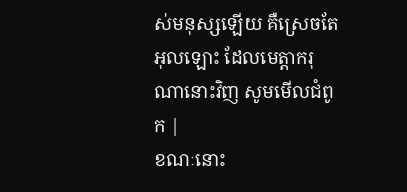ស់មនុស្សឡើយ គឺស្រេចតែអុលឡោះ ដែលមេត្ដាករុណានោះវិញ សូមមើលជំពូក |
ខណៈនោះ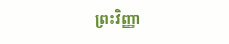ព្រះវិញ្ញា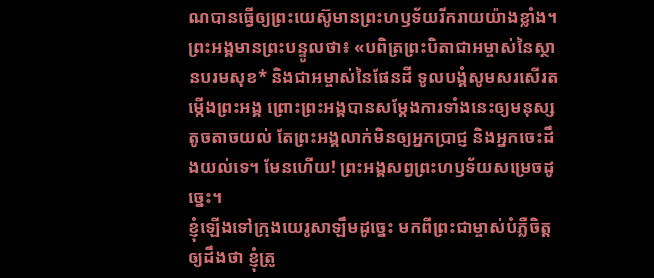ណបានធ្វើឲ្យព្រះយេស៊ូមានព្រះហឫទ័យរីករាយយ៉ាងខ្លាំង។ ព្រះអង្គមានព្រះបន្ទូលថា៖ «បពិត្រព្រះបិតាជាអម្ចាស់នៃស្ថានបរមសុខ* និងជាអម្ចាស់នៃផែនដី ទូលបង្គំសូមសរសើរតម្កើងព្រះអង្គ ព្រោះព្រះអង្គបានសម្តែងការទាំងនេះឲ្យមនុស្សតូចតាចយល់ តែព្រះអង្គលាក់មិនឲ្យអ្នកប្រាជ្ញ និងអ្នកចេះដឹងយល់ទេ។ មែនហើយ! ព្រះអង្គសព្វព្រះហឫទ័យសម្រេចដូច្នេះ។
ខ្ញុំឡើងទៅក្រុងយេរូសាឡឹមដូច្នេះ មកពីព្រះជាម្ចាស់បំភ្លឺចិត្តឲ្យដឹងថា ខ្ញុំត្រូ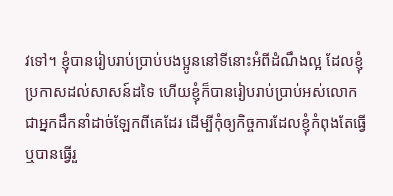វទៅ។ ខ្ញុំបានរៀបរាប់ប្រាប់បងប្អូននៅទីនោះអំពីដំណឹងល្អ ដែលខ្ញុំប្រកាសដល់សាសន៍ដទៃ ហើយខ្ញុំក៏បានរៀបរាប់ប្រាប់អស់លោក ជាអ្នកដឹកនាំដាច់ឡែកពីគេដែរ ដើម្បីកុំឲ្យកិច្ចការដែលខ្ញុំកំពុងតែធ្វើ ឬបានធ្វើរួ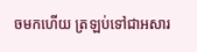ចមកហើយ ត្រឡប់ទៅជាអសារ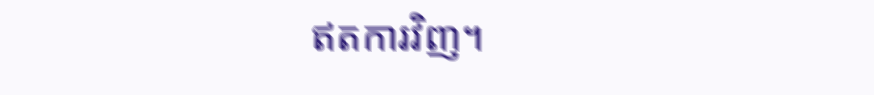ឥតការវិញ។